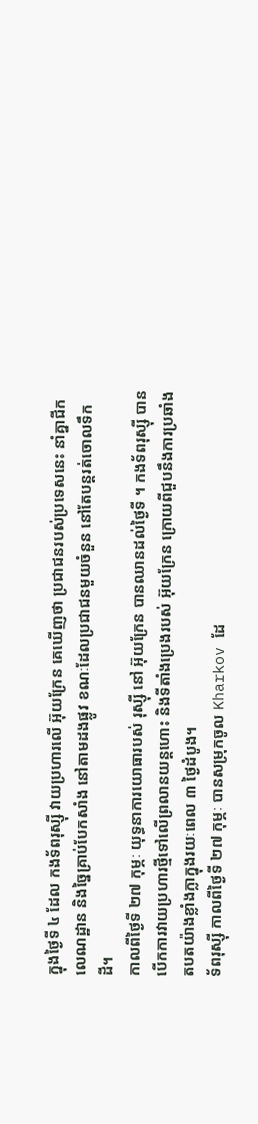ក្នុងថ្ងៃទី ៤ ដែល កងទ័ពរុស្ស៊ី វាយប្រហារលើ អ៊ុយក្រែន គេឃើញថា ប្រជាជនរបស់ប្រទេសនេះ នាំគ្នាជីកលេណដ្ឋាន និងច្នៃគ្រាប់បែកសាំង នៅតាមដងផ្លូវ ខណៈដែលប្រជាជនមួយចំនួន នៅតែបន្តរត់ចោលទឹកដី។
កាលពីថ្ងៃទី ២៧ កុម្ភៈ យុទ្ធនាការយោធារបស់ រុស្ស៊ី នៅ អ៊ុយក្រែន បានឈានដល់ថ្ងៃទី ។ កងទ័ពរុស្ស៊ី បានបើកការវាយប្រហារថ្មីទៅលើព្រលានយន្តហោះ និងទីតាំងប្រេងរបស់ អ៊ុយក្រែន ក្រោយពីជួបនឹងការប្រឆាំងតបតយ៉ាងខ្លាំងក្លាក្នុងរយៈពេល ៣ ថ្ងៃដំបូង។
ទ័ពរុស្ស៊ី កាលពីថ្ងៃទី ២៧ កុម្ភៈ បានសម្រុកចូល Kharkov ដែ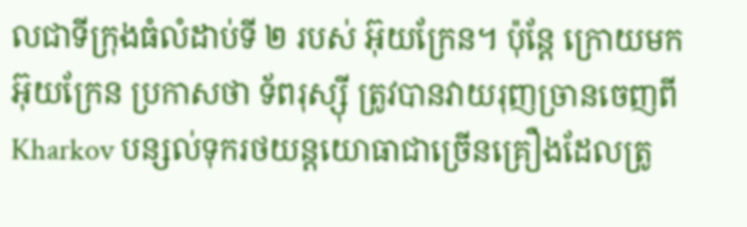លជាទីក្រុងធំលំដាប់ទី ២ របស់ អ៊ុយក្រែន។ ប៉ុន្តែ ក្រោយមក អ៊ុយក្រែន ប្រកាសថា ទ័ពរុស្ស៊ី ត្រូវបានវាយរុញច្រានចេញពី Kharkov បន្សល់ទុករថយន្តយោធាជាច្រើនគ្រឿងដែលត្រូ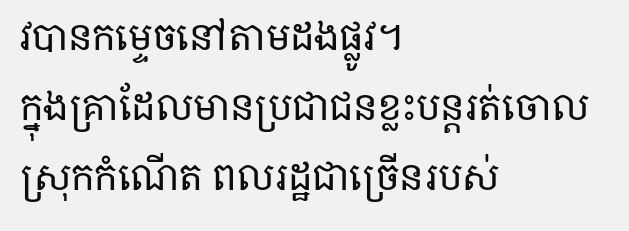វបានកម្ទេចនៅតាមដងផ្លូវ។
ក្នុងគ្រាដែលមានប្រជាជនខ្លះបន្តរត់ចោលស្រុកកំណើត ពលរដ្ឋជាច្រើនរបស់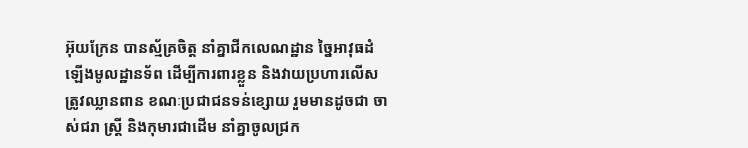អ៊ុយក្រែន បានស្ម័គ្រចិត្ត នាំគ្នាជីកលេណដ្ឋាន ច្នៃអាវុធដំឡើងមូលដ្ឋានទ័ព ដើម្បីការពារខ្លួន និងវាយប្រហារលើសត្រូវឈ្លានពាន ខណៈប្រជាជនទន់ខ្សោយ រួមមានដូចជា ចាស់ជរា ស្ត្រី និងកុមារជាដើម នាំគ្នាចូលជ្រក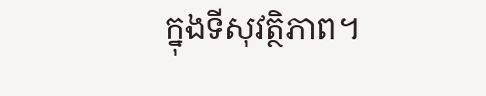ក្នុងទីសុវត្ថិភាព។